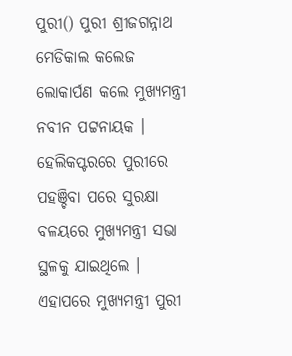ପୁରୀ() ପୁରୀ ଶ୍ରୀଜଗନ୍ନାଥ ମେଡିକାଲ କଲେଜ ଲୋକାର୍ପଣ କଲେ ମୁଖ୍ୟମନ୍ତ୍ରୀ ନବୀନ ପଟ୍ଟନାୟକ । ହେଲିକପ୍ଟରରେ ପୁରୀରେ ପହଞ୍ଚିବା ପରେ ସୁରକ୍ଷା ବଳୟରେ ମୁଖ୍ୟମନ୍ତ୍ରୀ ସଭା ସ୍ଥଳକୁ ଯାଇଥିଲେ । ଏହାପରେ ମୁଖ୍ୟମନ୍ତ୍ରୀ ପୁରୀ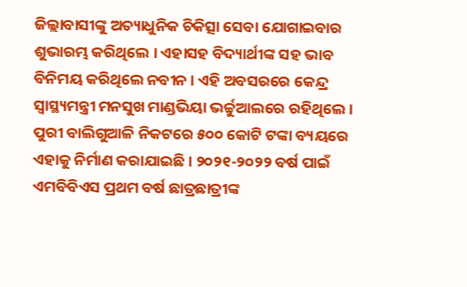ଜିଲ୍ଲାବାସୀଙ୍କୁ ଅତ୍ୟାଧୁନିକ ଚିକିତ୍ସା ସେବା ଯୋଗାଇବାର ଶୁଭାରମ୍ଭ କରିଥିଲେ । ଏହାସହ ବିଦ୍ୟାର୍ଥୀଙ୍କ ସହ ଭାବ ବିନିମୟ କରିଥିଲେ ନବୀନ । ଏହି ଅବସରରେ କେନ୍ଦ୍ର ସ୍ବାସ୍ଥ୍ୟମନ୍ତ୍ରୀ ମନସୁଖ ମାଣ୍ଡଭିୟା ଭର୍ଚ୍ଚୁଆଲରେ ରହିଥିଲେ ।
ପୁରୀ ବାଲିଗୁଆଳି ନିକଟରେ ୫୦୦ କୋଟି ଟଙ୍କା ବ୍ୟୟରେ ଏହାକୁ ନିର୍ମାଣ କରାଯାଇଛି । ୨୦୨୧-୨୦୨୨ ବର୍ଷ ପାଇଁ ଏମବିବିଏସ ପ୍ରଥମ ବର୍ଷ ଛାତ୍ରଛାତ୍ରୀଙ୍କ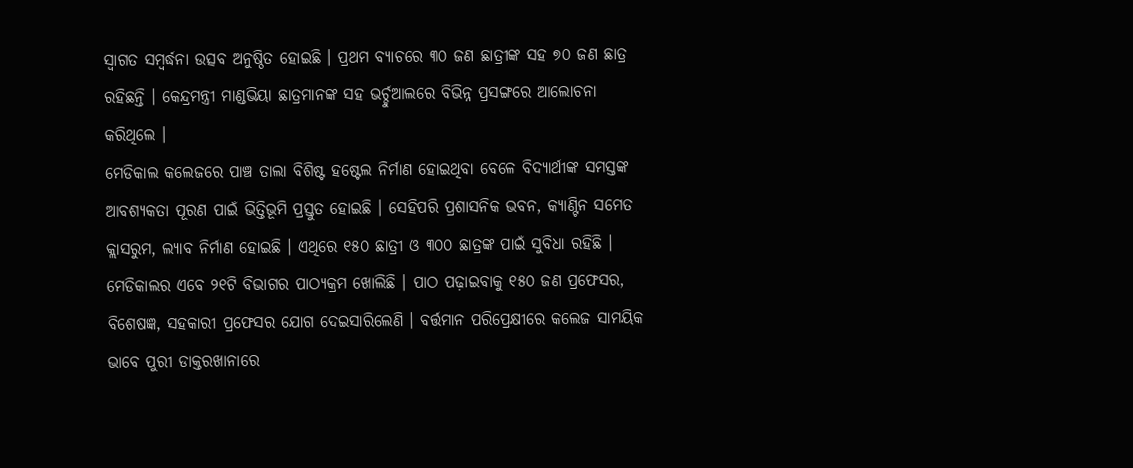ସ୍ବାଗତ ସମ୍ବର୍ଦ୍ଧନା ଉତ୍ସବ ଅନୁଷ୍ଠିତ ହୋଇଛି । ପ୍ରଥମ ବ୍ୟାଚରେ ୩୦ ଜଣ ଛାତ୍ରୀଙ୍କ ସହ ୭୦ ଜଣ ଛାତ୍ର ରହିଛନ୍ତି । କେନ୍ଦ୍ରମନ୍ତ୍ରୀ ମାଣ୍ଡଭିୟା ଛାତ୍ରମାନଙ୍କ ସହ ଭର୍ଚ୍ଚୁଆଲରେ ବିଭିନ୍ନ ପ୍ରସଙ୍ଗରେ ଆଲୋଚନା କରିଥିଲେ ।
ମେଡିକାଲ କଲେଜରେ ପାଞ୍ଚ ତାଲା ବିଶିଷ୍ଟ ହଷ୍ଟେଲ ନିର୍ମାଣ ହୋଇଥିବା ବେଳେ ବିଦ୍ୟାର୍ଥୀଙ୍କ ସମସ୍ତଙ୍କ ଆବଶ୍ୟକତା ପୂରଣ ପାଇଁ ଭିତ୍ତିଭୂମି ପ୍ରସ୍ତୁତ ହୋଇଛି । ସେହିପରି ପ୍ରଶାସନିକ ଭବନ, କ୍ୟାଣ୍ଟିନ ସମେତ କ୍ଲାସରୁମ, ଲ୍ୟାବ ନିର୍ମାଣ ହୋଇଛି । ଏଥିରେ ୧୫୦ ଛାତ୍ରୀ ଓ ୩୦୦ ଛାତ୍ରଙ୍କ ପାଇଁ ସୁବିଧା ରହିଛି । ମେଡିକାଲର ଏବେ ୨୧ଟି ବିଭାଗର ପାଠ୍ୟକ୍ରମ ଖୋଲିଛି । ପାଠ ପଢ଼ାଇବାକୁ ୧୫୦ ଜଣ ପ୍ରଫେସର, ବିଶେଷଜ୍ଞ, ସହକାରୀ ପ୍ରଫେସର ଯୋଗ ଦେଇସାରିଲେଣି । ବର୍ତ୍ତମାନ ପରିପ୍ରେକ୍ଷୀରେ କଲେଜ ସାମୟିକ ଭାବେ ପୁରୀ ଡାକ୍ତରଖାନାରେ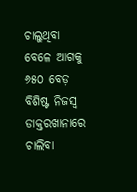ଚାଲୁଥିବା ବେଳେ ଆଗକୁ ୬୫୦ ବେଡ଼ ବିଶିଷ୍ଟ ନିଜସ୍ବ ଡାକ୍ତରଖାନାରେ ଚାଲିବା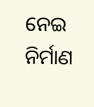ନେଇ ନିର୍ମାଣ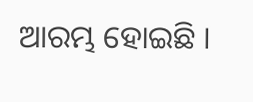ଆରମ୍ଭ ହୋଇଛି ।